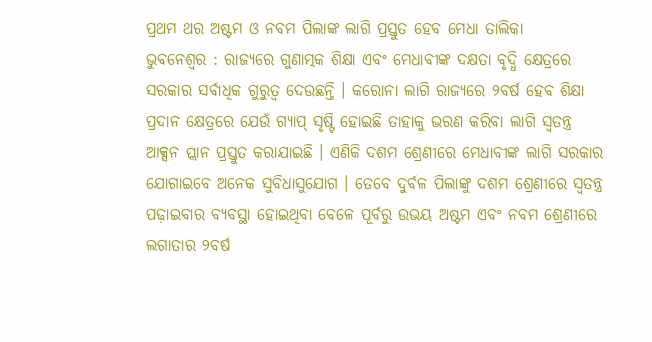ପ୍ରଥମ ଥର ଅଷ୍ଟମ ଓ ନବମ ପିଲାଙ୍କ ଲାଗି ପ୍ରସ୍ତୁତ ହେବ ମେଧା ତାଲିକା
ଭୁବନେଶ୍ୱର : ରାଜ୍ୟରେ ଗୁଣାତ୍ମକ ଶିକ୍ଷା ଏବଂ ମେଧାବୀଙ୍କ ଦକ୍ଷତା ବୃଦ୍ଧି କ୍ଷେତ୍ରରେ ସରକାର ସର୍ବାଧିକ ଗୁରୁତ୍ୱ ଦେଉଛନ୍ତି । କରୋନା ଲାଗି ରାଜ୍ୟରେ ୨ବର୍ଷ ହେବ ଶିକ୍ଷା ପ୍ରଦାନ କ୍ଷେତ୍ରରେ ଯେଉଁ ଗ୍ୟାପ୍ ସୃଷ୍ଟି ହୋଇଛି ତାହାକୁ ଭରଣ କରିବା ଲାଗି ସ୍ୱତନ୍ତ୍ର ଆକ୍ସନ ପ୍ଲାନ ପ୍ରସ୍ତୁତ କରାଯାଇଛି । ଏଣିକି ଦଶମ ଶ୍ରେଣୀରେ ମେଧାବୀଙ୍କ ଲାଗି ସରକାର ଯୋଗାଇବେ ଅନେକ ସୁବିଧାସୁଯୋଗ । ତେବେ ଦୁର୍ବଳ ପିଲାଙ୍କୁ ଦଶମ ଶ୍ରେଣୀରେ ସ୍ୱତନ୍ତ୍ର ପଢ଼ାଇବାର ବ୍ୟବସ୍ଥା ହୋଇଥିବା ବେଳେ ପୂର୍ବରୁ ଉଭୟ ଅଷ୍ଟମ ଏବଂ ନବମ ଶ୍ରେଣୀରେ ଲଗାତାର ୨ବର୍ଷ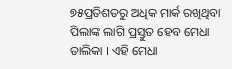୭୫ପ୍ରତିଶତରୁ ଅଧିକ ମାର୍କ ରଖିଥିବା ପିଲାଙ୍କ ଲାଗି ପ୍ରସ୍ତୁତ ହେବ ମେଧା ତାଲିକା । ଏହି ମେଧା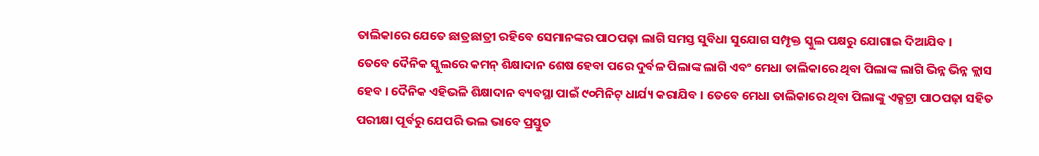ତାଲିକାରେ ଯେତେ ଛାତ୍ରଛାତ୍ରୀ ରହିବେ ସେମାନଙ୍କର ପାଠପଢ଼ା ଲାଗି ସମସ୍ତ ସୁବିଧା ସୁଯୋଗ ସମ୍ପୃକ୍ତ ସ୍କୁଲ ପକ୍ଷରୁ ଯୋଗାଇ ଦିଆଯିବ ।
ତେବେ ଦୈନିକ ସ୍କୁଲରେ କମନ୍ ଶିକ୍ଷାଦାନ ଶେଷ ହେବା ପରେ ଦୁର୍ବଳ ପିଲାଙ୍କ ଲାଗି ଏବଂ ମେଧା ତାଲିକାରେ ଥିବା ପିଲାଙ୍କ ଲାଗି ଭିନ୍ନ ଭିନ୍ନ କ୍ଲାସ ହେବ । ଦୈନିକ ଏହିଭଳି ଶିକ୍ଷାଦାନ ବ୍ୟବସ୍ଥା ପାଇଁ ୯୦ମିନିଟ୍ ଧାର୍ଯ୍ୟ କରାଯିବ । ତେବେ ମେଧା ତାଲିକାରେ ଥିବା ପିଲାଙ୍କୁ ଏକ୍ସଟ୍ରା ପାଠପଢ଼ା ସହିତ ପରୀକ୍ଷା ପୂର୍ବରୁ ଯେପରି ଭଲ ଭାବେ ପ୍ରସ୍ତୁତ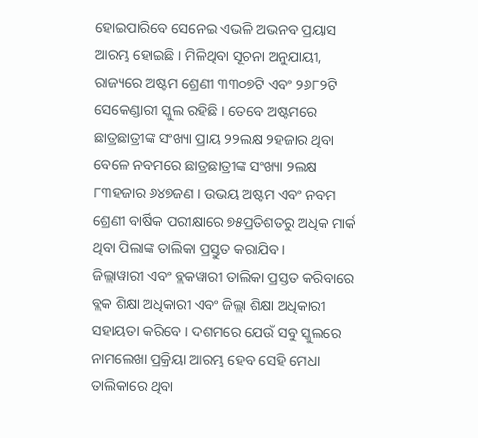ହୋଇପାରିବେ ସେନେଇ ଏଭଳି ଅଭନବ ପ୍ରୟାସ ଆରମ୍ଭ ହୋଇଛି । ମିଳିଥିବା ସୂଚନା ଅନୁଯାୟୀ, ରାଜ୍ୟରେ ଅଷ୍ଟମ ଶ୍ରେଣୀ ୩୩୦୭ଟି ଏବଂ ୨୬୮୨ଟି ସେକେଣ୍ଡାରୀ ସ୍କୁଲ ରହିଛି । ତେବେ ଅଷ୍ଟମରେ ଛାତ୍ରଛାତ୍ରୀଙ୍କ ସଂଖ୍ୟା ପ୍ରାୟ ୨୨ଲକ୍ଷ ୨ହଜାର ଥିବା ବେଳେ ନବମରେ ଛାତ୍ରଛାତ୍ରୀଙ୍କ ସଂଖ୍ୟା ୨ଲକ୍ଷ ୮୩ହଜାର ୬୪୭ଜଣ । ଉଭୟ ଅଷ୍ଟମ ଏବଂ ନବମ ଶ୍ରେଣୀ ବାର୍ଷିକ ପରୀକ୍ଷାରେ ୭୫ପ୍ରତିଶତରୁ ଅଧିକ ମାର୍କ ଥିବା ପିଲାଙ୍କ ତାଲିକା ପ୍ରସ୍ତୁତ କରାଯିବ ।
ଜିଲ୍ଲାୱାରୀ ଏବଂ ବ୍ଲକୱାରୀ ତାଲିକା ପ୍ରସ୍ତତ କରିବାରେ ବ୍ଲକ ଶିକ୍ଷା ଅଧିକାରୀ ଏବଂ ଜିଲ୍ଲା ଶିକ୍ଷା ଅଧିକାରୀ ସହାୟତା କରିବେ । ଦଶମରେ ଯେଉଁ ସବୁ ସ୍କୁଲରେ ନାମଲେଖା ପ୍ରକ୍ରିୟା ଆରମ୍ଭ ହେବ ସେହି ମେଧା ତାଲିକାରେ ଥିବା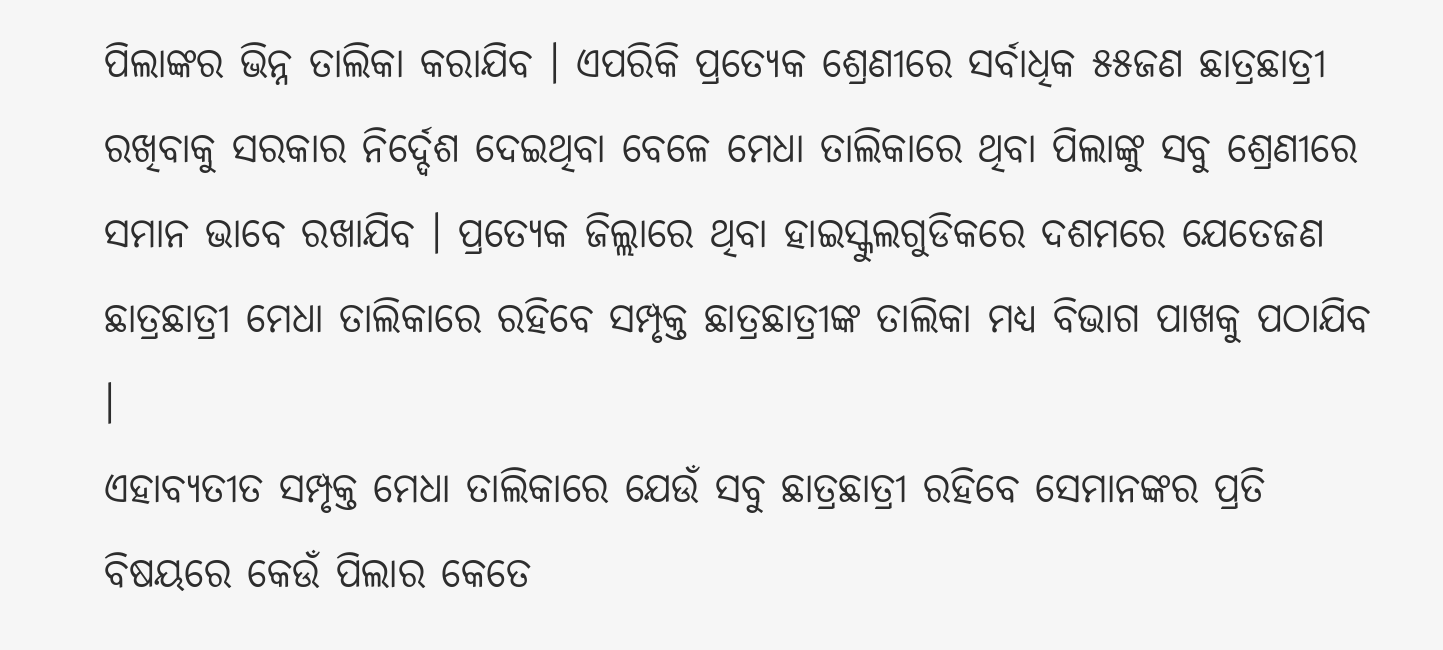ପିଲାଙ୍କର ଭିନ୍ନ ତାଲିକା କରାଯିବ । ଏପରିକି ପ୍ରତ୍ୟେକ ଶ୍ରେଣୀରେ ସର୍ବାଧିକ ୫୫ଜଣ ଛାତ୍ରଛାତ୍ରୀ ରଖିବାକୁ ସରକାର ନିର୍ଦ୍ଦେଶ ଦେଇଥିବା ବେଳେ ମେଧା ତାଲିକାରେ ଥିବା ପିଲାଙ୍କୁ ସବୁ ଶ୍ରେଣୀରେ ସମାନ ଭାବେ ରଖାଯିବ । ପ୍ରତ୍ୟେକ ଜିଲ୍ଲାରେ ଥିବା ହାଇସ୍କୁଲଗୁଡିକରେ ଦଶମରେ ଯେତେଜଣ ଛାତ୍ରଛାତ୍ରୀ ମେଧା ତାଲିକାରେ ରହିବେ ସମ୍ପୃକ୍ତ ଛାତ୍ରଛାତ୍ରୀଙ୍କ ତାଲିକା ମଧ୍ୟ ବିଭାଗ ପାଖକୁ ପଠାଯିବ ।
ଏହାବ୍ୟତୀତ ସମ୍ପୃକ୍ତ ମେଧା ତାଲିକାରେ ଯେଉଁ ସବୁ ଛାତ୍ରଛାତ୍ରୀ ରହିବେ ସେମାନଙ୍କର ପ୍ରତି ବିଷୟରେ କେଉଁ ପିଲାର କେତେ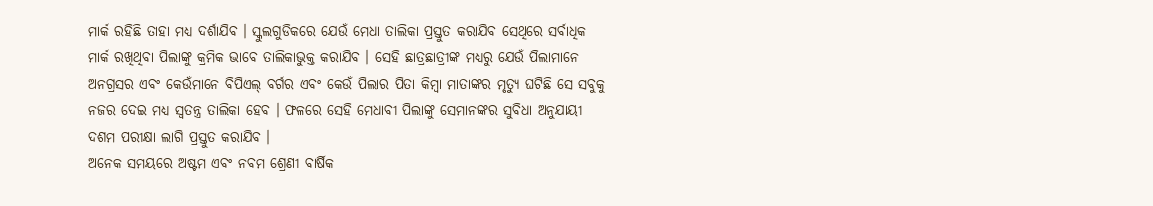ମାର୍କ ରହିଛି ତାହା ମଧ୍ୟ ଦର୍ଶାଯିବ । ସ୍କୁଲଗୁଡିକରେ ଯେଉଁ ମେଧା ତାଲିକା ପ୍ରସ୍ତୁତ କରାଯିବ ସେଥିରେ ସର୍ବାଧିକ ମାର୍କ ରଖିଥିବା ପିଲାଙ୍କୁ କ୍ରମିକ ଭାବେ ତାଲିକାଭୁକ୍ତ କରାଯିବ । ସେହି ଛାତ୍ରଛାତ୍ରୀଙ୍କ ମଧ୍ୟରୁ ଯେଉଁ ପିଲାମାନେ ଅନଗ୍ରସର ଏବଂ କେଉଁମାନେ ବିପିଏଲ୍ ବର୍ଗର ଏବଂ କେଉଁ ପିଲାର ପିତା କିମ୍ବା ମାତାଙ୍କର ମୃତ୍ୟୁ ଘଟିଛି ସେ ସବୁକୁ ନଜର ଦେଇ ମଧ୍ୟ ସ୍ୱତନ୍ତ୍ର ତାଲିକା ହେବ । ଫଳରେ ସେହି ମେଧାବୀ ପିଲାଙ୍କୁ ସେମାନଙ୍କର ସୁବିଧା ଅନୁଯାୟୀ ଦଶମ ପରୀକ୍ଷା ଲାଗି ପ୍ରସ୍ତୁତ କରାଯିବ ।
ଅନେକ ସମୟରେ ଅଷ୍ଟମ ଏବଂ ନବମ ଶ୍ରେଣୀ ବାର୍ଷିକ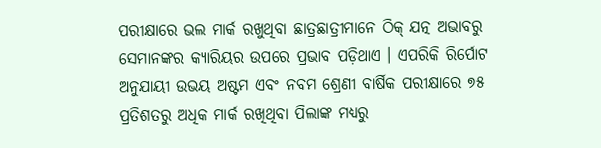ପରୀକ୍ଷାରେ ଭଲ ମାର୍କ ରଖୁଥିବା ଛାତ୍ରଛାତ୍ରୀମାନେ ଠିକ୍ ଯତ୍ନ ଅଭାବରୁ ସେମାନଙ୍କର କ୍ୟାରିୟର ଉପରେ ପ୍ରଭାବ ପଡ଼ିଥାଏ । ଏପରିକି ରିର୍ପୋଟ ଅନୁଯାୟୀ ଉଭୟ ଅଷ୍ଟମ ଏବଂ ନବମ ଶ୍ରେଣୀ ବାର୍ଷିକ ପରୀକ୍ଷାରେ ୭୫ ପ୍ରତିଶତରୁ ଅଧିକ ମାର୍କ ରଖିଥିବା ପିଲାଙ୍କ ମଧ୍ୟରୁ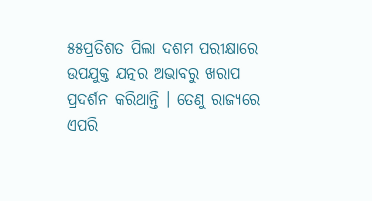୫୫ପ୍ରତିଶତ ପିଲା ଦଶମ ପରୀକ୍ଷାରେ ଉପଯୁକ୍ତ ଯତ୍ନର ଅଭାବରୁ ଖରାପ ପ୍ରଦର୍ଶନ କରିଥାନ୍ତି । ତେଣୁ ରାଜ୍ୟରେ ଏପରି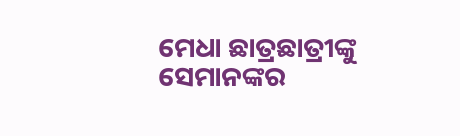ମେଧା ଛାତ୍ରଛାତ୍ରୀଙ୍କୁ ସେମାନଙ୍କର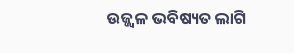ଉଜ୍ଜ୍ୱଳ ଭବିଷ୍ୟତ ଲାଗି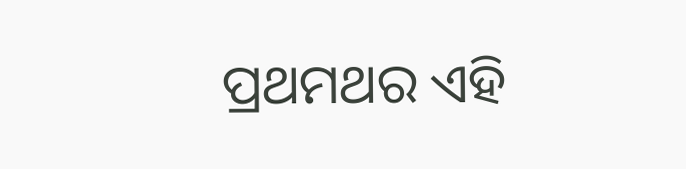ପ୍ରଥମଥର ଏହି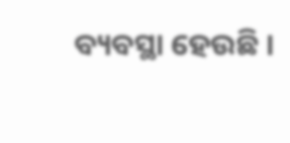ବ୍ୟବସ୍ଥା ହେଉଛି ।